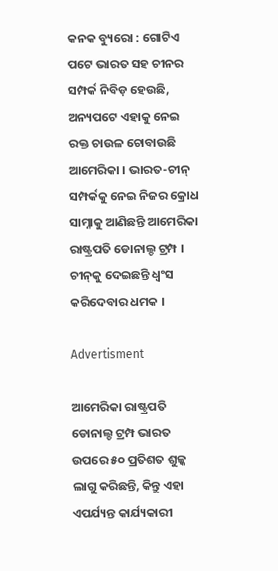କନକ ବ୍ୟୁରୋ : ଗୋଟିଏ ପଟେ ଭାରତ ସହ ଚୀନର ସମ୍ପର୍କ ନିବିଡ଼ ହେଉଛି, ଅନ୍ୟପଟେ ଏହାକୁ ନେଇ ରକ୍ତ ଚାଉଳ ଚୋବାଉଛି ଆମେରିକା । ଭାରତ-ଚୀନ୍ ସମ୍ପର୍କକୁ ନେଇ ନିଜର କ୍ରୋଧ ସାମ୍ନାକୁ ଆଣିଛନ୍ତି ଆମେରିକା ରାଷ୍ଟ୍ରପତି ଡୋନାଲ୍ଡ ଟ୍ରମ୍ପ । ଚୀନ୍‌କୁ ଦେଇଛନ୍ତି ଧ୍ୱଂସ କରିଦେବାର ଧମକ ।

Advertisment

ଆମେରିକା ରାଷ୍ଟ୍ରପତି ଡୋନାଲ୍ଡ ଟ୍ରମ୍ପ ଭାରତ ଉପରେ ୫୦ ପ୍ରତିଶତ ଶୁଳ୍କ ଲାଗୁ କରିଛନ୍ତି, କିନ୍ତୁ ଏହା ଏପର୍ଯ୍ୟନ୍ତ କାର୍ଯ୍ୟକାରୀ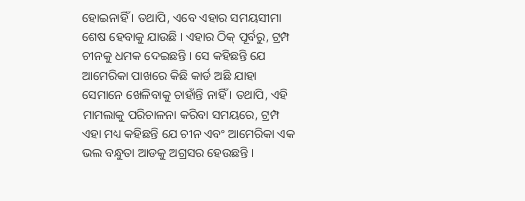ହୋଇନାହିଁ । ତଥାପି, ଏବେ ଏହାର ସମୟସୀମା ଶେଷ ହେବାକୁ ଯାଉଛି । ଏହାର ଠିକ୍ ପୂର୍ବରୁ, ଟ୍ରମ୍ପ ଚୀନକୁ ଧମକ ଦେଇଛନ୍ତି । ସେ କହିଛନ୍ତି ଯେ ଆମେରିକା ପାଖରେ କିଛି କାର୍ଡ ଅଛି ଯାହା ସେମାନେ ଖେଳିବାକୁ ଚାହାଁନ୍ତି ନାହିଁ । ତଥାପି, ଏହି ମାମଲାକୁ ପରିଚାଳନା କରିବା ସମୟରେ, ଟ୍ରମ୍ପ ଏହା ମଧ୍ୟ କହିଛନ୍ତି ଯେ ଚୀନ ଏବଂ ଆମେରିକା ଏକ ଭଲ ବନ୍ଧୁତା ଆଡକୁ ଅଗ୍ରସର ହେଉଛନ୍ତି ।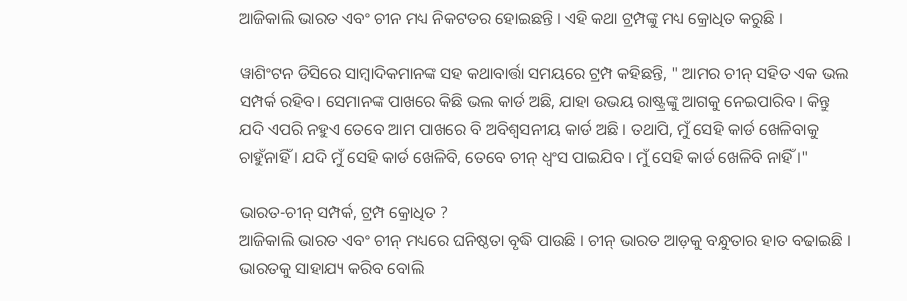ଆଜିକାଲି ଭାରତ ଏବଂ ଚୀନ ମଧ୍ୟ ନିକଟତର ହୋଇଛନ୍ତି । ଏହି କଥା ଟ୍ରମ୍ପଙ୍କୁ ମଧ୍ୟ କ୍ରୋଧିତ କରୁଛି ।

ୱାଶିଂଟନ ଡିସିରେ ସାମ୍ବାଦିକମାନଙ୍କ ସହ କଥାବାର୍ତ୍ତା ସମୟରେ ଟ୍ରମ୍ପ କହିଛନ୍ତି, " ଆମର ଚୀନ୍ ସହିତ ଏକ ଭଲ ସମ୍ପର୍କ ରହିବ। ସେମାନଙ୍କ ପାଖରେ କିଛି ଭଲ କାର୍ଡ ଅଛି, ଯାହା ଉଭୟ ରାଷ୍ଟ୍ରଙ୍କୁ ଆଗକୁ ନେଇପାରିବ । କିନ୍ତୁ ଯଦି ଏପରି ନହୁଏ ତେବେ ଆମ ପାଖରେ ବି ଅବିଶ୍ୱସନୀୟ କାର୍ଡ ଅଛି । ତଥାପି, ମୁଁ ସେହି କାର୍ଡ ଖେଳିବାକୁ ଚାହୁଁନାହିଁ । ଯଦି ମୁଁ ସେହି କାର୍ଡ ଖେଳିବି, ତେବେ ଚୀନ୍ ଧ୍ୱଂସ ପାଇଯିବ । ମୁଁ ସେହି କାର୍ଡ ଖେଳିବି ନାହିଁ ।"

ଭାରତ-ଚୀନ୍ ସମ୍ପର୍କ, ଟ୍ରମ୍ପ କ୍ରୋଧିତ ?
ଆଜିକାଲି ଭାରତ ଏବଂ ଚୀନ୍ ମଧ୍ୟରେ ଘନିଷ୍ଠତା ବୃଦ୍ଧି ପାଉଛି । ଚୀନ୍ ଭାରତ ଆଡ଼କୁ ବନ୍ଧୁତାର ହାତ ବଢାଇଛି । ଭାରତକୁ ସାହାଯ୍ୟ କରିବ ବୋଲି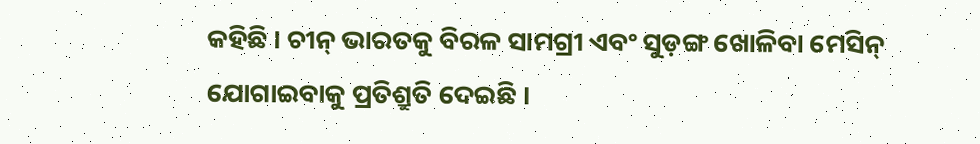କହିଛି । ଚୀନ୍ ଭାରତକୁ ବିରଳ ସାମଗ୍ରୀ ଏବଂ ସୁଡ଼ଙ୍ଗ ଖୋଳିବା ମେସିନ୍ ଯୋଗାଇବାକୁ ପ୍ରତିଶ୍ରୁତି ଦେଇଛି ।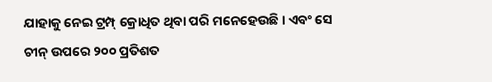ଯାହାକୁ ନେଇ ଟ୍ରମ୍ପ୍ କ୍ରୋଧିତ ଥିବା ପରି ମନେହେଉଛି । ଏବଂ ସେ ଚୀନ୍ ଉପରେ ୨୦୦ ପ୍ରତିଶତ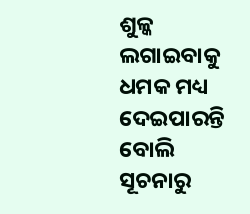ଶୁଳ୍କ ଲଗାଇବାକୁ ଧମକ ମଧ୍ୟ ଦେଇପାରନ୍ତି ବୋଲି ସୂଚନାରୁ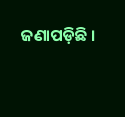ଜଣାପଡ଼ିଛି ।